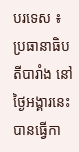បរទេស ៖ ប្រធានាធិបតីបារាំង នៅថ្ងៃអង្គារនេះបានធ្វើកា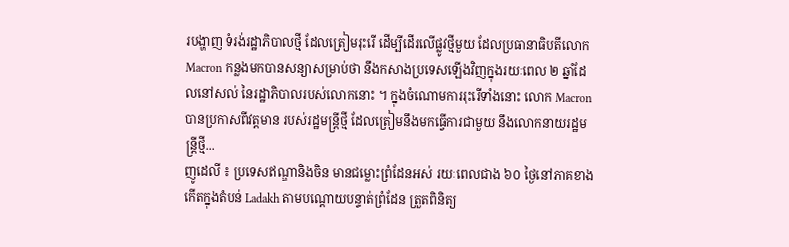របង្ហាញ ទំរង់រដ្ឋាភិបាលថ្មី ដែលត្រៀមរុះរើ ដើម្បីដើរលើផ្លូវថ្មីមួយ ដែលប្រធានាធិបតីលោក Macron កន្លងមកបានសន្យាសម្រាប់ថា នឹងកសាងប្រទេសឡើងវិញក្នុងរយៈពេល ២ ឆ្នាំដែលនៅសល់ នៃរដ្ឋាភិបាលរបស់លោកនោះ ។ ក្នុងចំណោមការរុះរើទាំងនោះ លោក Macron បានប្រកាសពីវត្តមាន របស់រដ្ឋមន្ត្រីថ្មី ដែលត្រៀមនឹងមកធ្វើការជាមួយ នឹងលោកនាយរដ្ឋមន្ត្រីថ្មី...
ញូដេលី ៖ ប្រទេសឥណ្ឌានិងចិន មានជម្លោះព្រំដែនអស់ រយៈពេលជាង ៦០ ថ្ងៃនៅភាគខាងកើតក្នុងតំបន់ Ladakh តាមបណ្តោយបន្ទាត់ព្រំដែន ត្រួតពិនិត្យ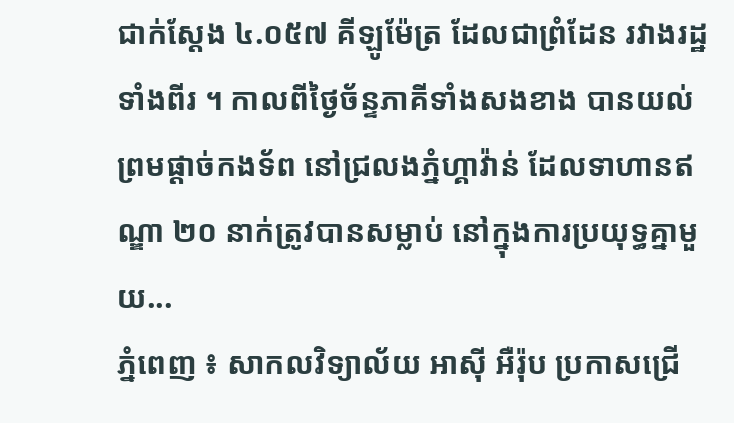ជាក់ស្តែង ៤.០៥៧ គីឡូម៉ែត្រ ដែលជាព្រំដែន រវាងរដ្ឋទាំងពីរ ។ កាលពីថ្ងៃច័ន្ទភាគីទាំងសងខាង បានយល់ព្រមផ្តាច់កងទ័ព នៅជ្រលងភ្នំហ្គាវ៉ាន់ ដែលទាហានឥណ្ឌា ២០ នាក់ត្រូវបានសម្លាប់ នៅក្នុងការប្រយុទ្ធគ្នាមួយ...
ភ្នំពេញ ៖ សាកលវិទ្យាល័យ អាស៊ី អឺរ៉ុប ប្រកាសជ្រើ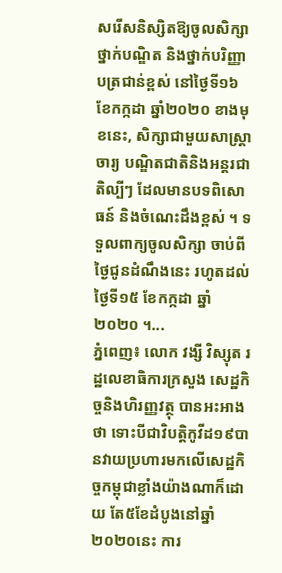សរើសនិស្សិតឱ្យចូលសិក្សាថ្នាក់បណ្ឌិត និងថ្នាក់បរិញ្ញាបត្រជាន់ខ្ពស់ នៅថ្ងៃទី១៦ ខែកក្កដា ឆ្នាំ២០២០ ខាងមុខនេះ, សិក្សាជាមួយសាស្រ្តាចារ្យ បណ្ឌិតជាតិនិងអន្តរជាតិល្បីៗ ដែលមានបទពិសោធន៍ និងចំណេះដឹងខ្ពស់ ។ ទទួលពាក្យចូលសិក្សា ចាប់ពីថ្ងៃជូនដំណឹងនេះ រហូតដល់ថ្ងៃទី១៥ ខែកក្កដា ឆ្នាំ២០២០ ។...
ភ្នំពេញ៖ លោក វង្សី វិស្សុត រដ្ឋលេខាធិការក្រសួង សេដ្ឋកិច្ចនិងហិរញ្ញវត្ថុ បានអះអាងថា ទោះបីជាវិបត្តិកូវីដ១៩បានវាយប្រហារមកលើសេដ្ឋកិច្ចកម្ពុជាខ្លាំងយ៉ាងណាក៏ដោយ តែ៥ខែដំបូងនៅឆ្នាំ២០២០នេះ ការ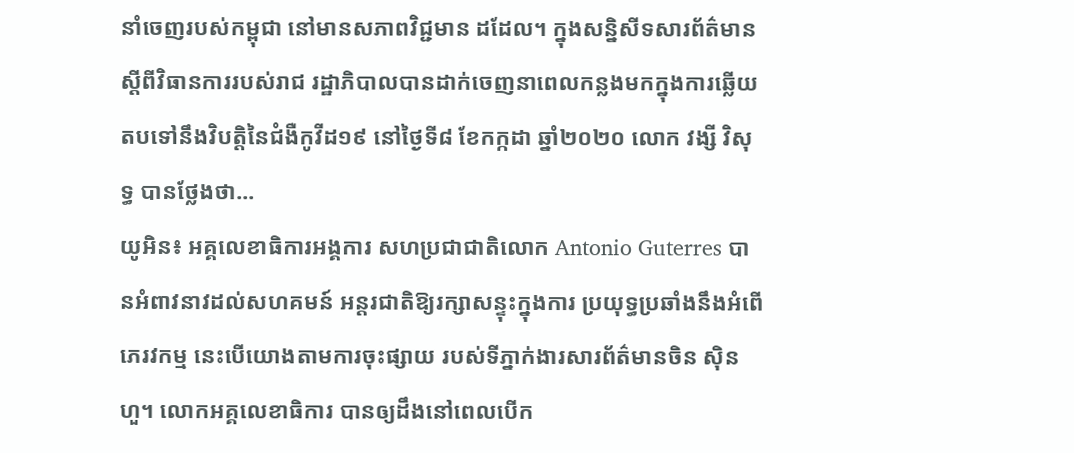នាំចេញរបស់កម្ពុជា នៅមានសភាពវិជ្ជមាន ដដែល។ ក្នុងសន្និសីទសារព័ត៌មានស្តីពីវិធានការរបស់រាជ រដ្ឋាភិបាលបានដាក់ចេញនាពេលកន្លងមកក្នុងការឆ្លេីយ តបទៅនឹងវិបត្តិនៃជំងឺកូវីដ១៩ នៅថ្ងៃទី៨ ខែកក្កដា ឆ្នាំ២០២០ លោក វង្សី វិសុទ្ធ បានថ្លែងថា...
យូអិន៖ អគ្គលេខាធិការអង្គការ សហប្រជាជាតិលោក Antonio Guterres បានអំពាវនាវដល់សហគមន៍ អន្តរជាតិឱ្យរក្សាសន្ទុះក្នុងការ ប្រយុទ្ធប្រឆាំងនឹងអំពើភេរវកម្ម នេះបើយោងតាមការចុះផ្សាយ របស់ទីភ្នាក់ងារសារព័ត៌មានចិន ស៊ិនហួ។ លោកអគ្គលេខាធិការ បានឲ្យដឹងនៅពេលបើក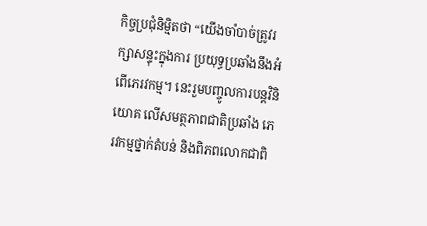កិច្ចប្រជុំនិម្មិតថា “យើងចាំបាច់ត្រូវរក្សាសន្ទុះក្នុងការ ប្រយុទ្ធប្រឆាំងនឹងអំពើភេរវកម្ម។ នេះរួមបញ្ចូលការបន្តវិនិយោគ លើសមត្ថភាពជាតិប្រឆាំង ភេរវកម្មថ្នាក់តំបន់ និងពិភពលោកជាពិ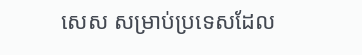សេស សម្រាប់ប្រទេសដែល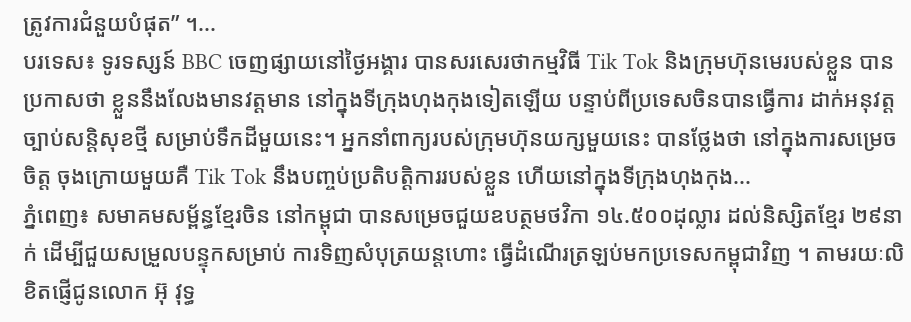ត្រូវការជំនួយបំផុត” ។...
បរទេស៖ ទូរទស្សន៍ BBC ចេញផ្សាយនៅថ្ងៃអង្គារ បានសរសេរថាកម្មវិធី Tik Tok និងក្រុមហ៊ុនមេរបស់ខ្លួន បានប្រកាសថា ខ្លួននឹងលែងមានវត្តមាន នៅក្នុងទីក្រុងហុងកុងទៀតឡើយ បន្ទាប់ពីប្រទេសចិនបានធ្វើការ ដាក់អនុវត្តច្បាប់សន្តិសុខថ្មី សម្រាប់ទឹកដីមួយនេះ។ អ្នកនាំពាក្យរបស់ក្រុមហ៊ុនយក្សមួយនេះ បានថ្លែងថា នៅក្នុងការសម្រេចចិត្ត ចុងក្រោយមួយគឺ Tik Tok នឹងបញ្ចប់ប្រតិបត្តិការរបស់ខ្លួន ហើយនៅក្នុងទីក្រុងហុងកុង...
ភ្នំពេញ៖ សមាគមសម្ព័ន្ធខ្មែរចិន នៅកម្ពុជា បានសម្រេចជួយឧបត្ថមថវិកា ១៤.៥០០ដុល្លារ ដល់និស្សិតខ្មែរ ២៩នាក់ ដើម្បីជួយសម្រួលបន្ទុកសម្រាប់ ការទិញសំបុត្រយន្តហោះ ធ្វើដំណើរត្រឡប់មកប្រទេសកម្ពុជាវិញ ។ តាមរយៈលិខិតផ្ញើជូនលោក អ៊ុ វុទ្ធ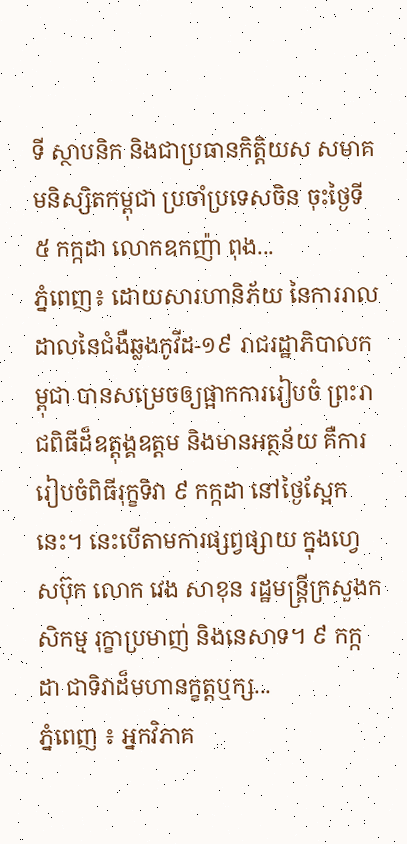ទី ស្ថាបនិក និងជាប្រធានកិត្តិយស សមាគមនិស្សិតកម្ពុជា ប្រចាំប្រទេសចិន ចុះថ្ងៃទី៥ កក្កដា លោកឧកញ៉ា ពុង...
ភ្នំពេញ៖ ដោយសារហានិភ័យ នៃការរាលដាលនៃជំងឺឆ្លងកូវីដ-១៩ រាជរដ្ឋាភិបាលកម្ពុជា បានសម្រេចឲ្យផ្អាកការរៀបចំ ព្រះរាជពិធីដ៏ឧត្តុង្គឧត្តម និងមានអត្ថន័យ គឺការរៀបចំពិធីរុក្ខទិវា ៩ កក្កដា នៅថ្ងៃស្អែកនេះ។ នេះបើតាមការផ្សព្វផ្សាយ ក្នុងហ្វេសប៊ុក លោក វេង សាខុន រដ្ឋមន្រ្តីក្រសួងកសិកម្ម រុក្ខាប្រមាញ់ និងនេសាទ។ ៩ កក្កដា ជាទិវាដ៏មហានក្ខត្តឬក្ស...
ភ្នំពេញ ៖ អ្នកវិភាគ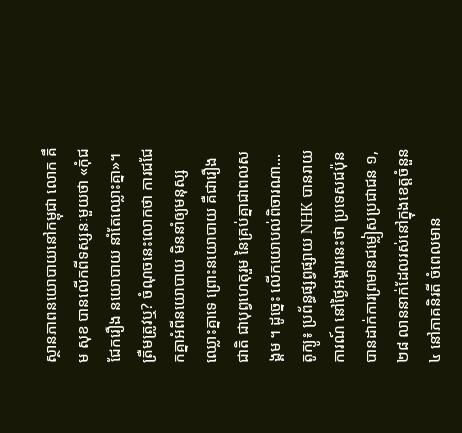ស្ថានភាពនយោបាយនៅកម្ពុជា លោក គឹម សុខ បានលើកពីទស្សនៈមួយថា «កុំជជែករឿង នយោបាយ នាំតែឈ្លោះគ្នា»។ ត្រឺមត្រូវឬ? ចំណុចនេះលោកថា ការជជែកគ្នាអំពីនយោបាយ មិននាំឲ្យមនុស្សឈ្លោះគ្នាទេ ព្រោះនយោបាយ គឺជារឿងជាតិ ជាបុព្វហេតុរួម នៃគ្រប់គ្នាជាពលសង្គម ។ ដូច្នេះ លើកយោបល់ពិចារណា...
តូក្យូ៖ ប្រព័ន្ធផ្សព្វផ្សាយ NHK បានរាយការណ៍ នៅថ្ងៃអង្គារនេះថា ប្រទេសជប៉ុន បានដាក់ការព្រមានជម្លៀសប្រជាជន ១,២៨ លាននាក់ដែលរស់នៅក្នុងខេត្តចំនួន ៤ នៅភាគនិរតី ចំពេលមាន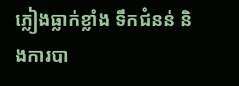ភ្លៀងធ្លាក់ខ្លាំង ទឹកជំនន់ និងការបា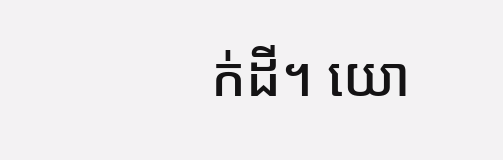ក់ដី។ យោ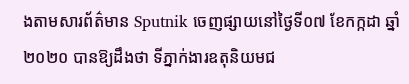ងតាមសារព័ត៌មាន Sputnik ចេញផ្សាយនៅថ្ងៃទី០៧ ខែកក្កដា ឆ្នាំ២០២០ បានឱ្យដឹងថា ទីភ្នាក់ងារឧតុនិយមជ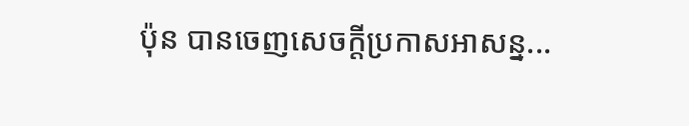ប៉ុន បានចេញសេចក្តីប្រកាសអាសន្ន...